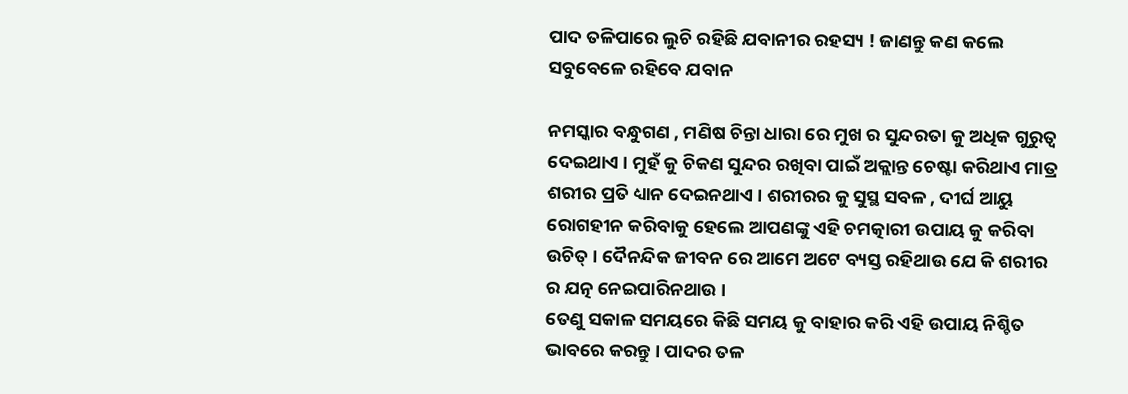ପାଦ ତଳିପାରେ ଲୁଚି ରହିଛି ଯବାନୀର ରହସ୍ୟ ! ଜାଣନ୍ତୁ କଣ କଲେ ସବୁବେଳେ ରହିବେ ଯବାନ

ନମସ୍କାର ବନ୍ଧୁଗଣ , ମଣିଷ ଚିନ୍ତା ଧାରା ରେ ମୁଖ ର ସୁନ୍ଦରତା କୁ ଅଧିକ ଗୁରୁତ୍ଵ ଦେଇଥାଏ । ମୁହଁ କୁ ଚିକଣ ସୁନ୍ଦର ରଖିବା ପାଇଁ ଅକ୍ଲାନ୍ତ ଚେଷ୍ଟା କରିଥାଏ ମାତ୍ର ଶରୀର ପ୍ରତି ଧ୍ୟାନ ଦେଇନଥାଏ । ଶରୀରର କୁ ସୁସ୍ଥ ସବଳ , ଦୀର୍ଘ ଆୟୁ ରୋଗହୀନ କରିବାକୁ ହେଲେ ଆପଣଙ୍କୁ ଏହି ଚମତ୍କାରୀ ଉପାୟ କୁ କରିବା ଉଚିତ୍ । ଦୈନନ୍ଦିକ ଜୀବନ ରେ ଆମେ ଅଟେ ବ୍ୟସ୍ତ ରହିଥାଉ ଯେ କି ଶରୀର ର ଯତ୍ନ ନେଇପାରିନଥାଉ ।
ତେଣୁ ସକାଳ ସମୟରେ କିଛି ସମୟ କୁ ବାହାର କରି ଏହି ଉପାୟ ନିଶ୍ଚିତ ଭାବରେ କରନ୍ତୁ । ପାଦର ତଳ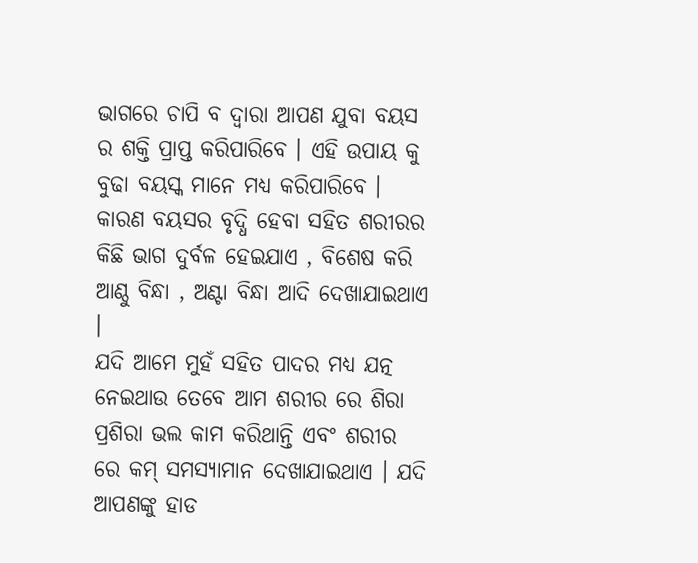ଭାଗରେ ଚାପି ବ ଦ୍ଵାରା ଆପଣ ଯୁବା ବୟସ ର ଶକ୍ତି ପ୍ରାପ୍ତ କରିପାରିବେ । ଏହି ଉପାୟ କୁ ବୁଢା ବୟସ୍କ ମାନେ ମଧ୍ୟ କରିପାରିବେ । କାରଣ ବୟସର ବୃଦ୍ଧି ହେବା ସହିତ ଶରୀରର କିଛି ଭାଗ ଦୁର୍ବଳ ହେଇଯାଏ , ବିଶେଷ କରି ଆଣ୍ଠୁ ବିନ୍ଧା , ଅଣ୍ଟା ବିନ୍ଧା ଆଦି ଦେଖାଯାଇଥାଏ ।
ଯଦି ଆମେ ମୁହଁ ସହିତ ପାଦର ମଧ୍ୟ ଯତ୍ନ ନେଇଥାଉ ତେବେ ଆମ ଶରୀର ରେ ଶିରା ପ୍ରଶିରା ଭଲ କାମ କରିଥାନ୍ତି ଏବଂ ଶରୀର ରେ କମ୍ ସମସ୍ୟାମାନ ଦେଖାଯାଇଥାଏ । ଯଦି ଆପଣଙ୍କୁ ହାଡ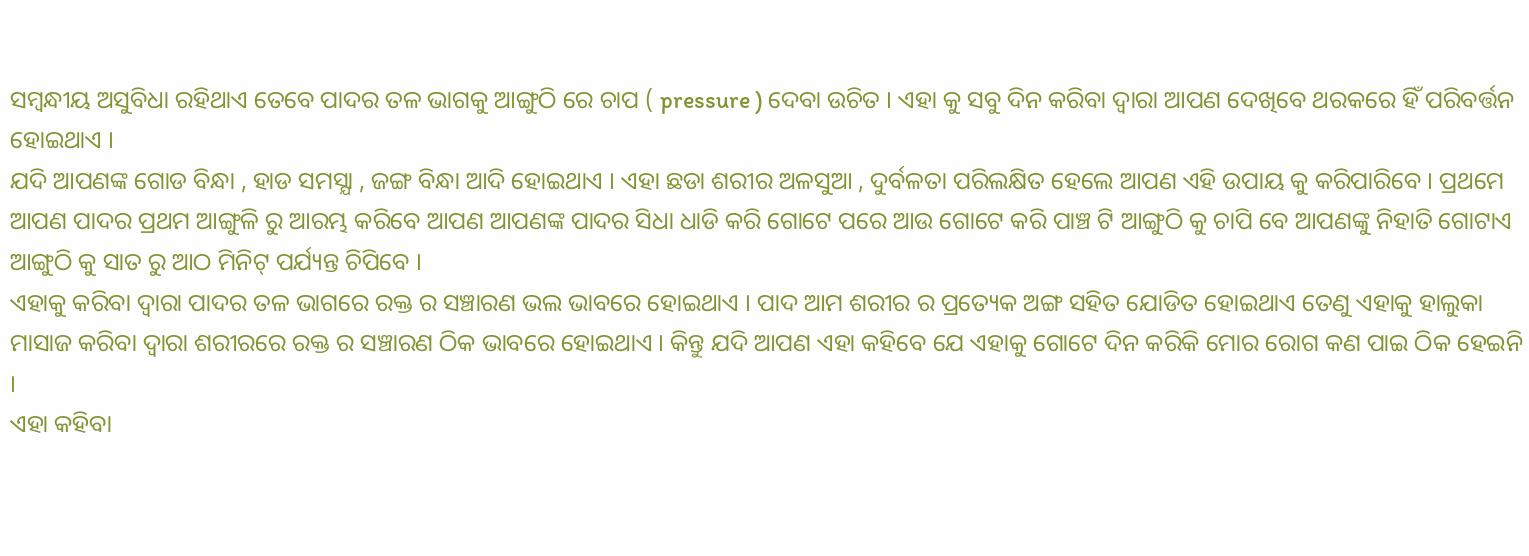ସମ୍ବନ୍ଧୀୟ ଅସୁବିଧା ରହିଥାଏ ତେବେ ପାଦର ତଳ ଭାଗକୁ ଆଙ୍ଗୁଠି ରେ ଚାପ ( pressure ) ଦେବା ଉଚିତ । ଏହା କୁ ସବୁ ଦିନ କରିବା ଦ୍ଵାରା ଆପଣ ଦେଖିବେ ଥରକରେ ହିଁ ପରିବର୍ତ୍ତନ ହୋଇଥାଏ ।
ଯଦି ଆପଣଙ୍କ ଗୋଡ ବିନ୍ଧା , ହାଡ ସମସ୍ଯା , ଜଙ୍ଗ ବିନ୍ଧା ଆଦି ହୋଇଥାଏ । ଏହା ଛଡା ଶରୀର ଅଳସୁଆ , ଦୁର୍ବଳତା ପରିଲକ୍ଷିତ ହେଲେ ଆପଣ ଏହି ଉପାୟ କୁ କରିପାରିବେ । ପ୍ରଥମେ ଆପଣ ପାଦର ପ୍ରଥମ ଆଙ୍ଗୁଳି ରୁ ଆରମ୍ଭ କରିବେ ଆପଣ ଆପଣଙ୍କ ପାଦର ସିଧା ଧାଡି କରି ଗୋଟେ ପରେ ଆଉ ଗୋଟେ କରି ପାଞ୍ଚ ଟି ଆଙ୍ଗୁଠି କୁ ଚାପି ବେ ଆପଣଙ୍କୁ ନିହାତି ଗୋଟାଏ ଆଙ୍ଗୁଠି କୁ ସାତ ରୁ ଆଠ ମିନିଟ୍ ପର୍ଯ୍ୟନ୍ତ ଚିପିବେ ।
ଏହାକୁ କରିବା ଦ୍ଵାରା ପାଦର ତଳ ଭାଗରେ ରକ୍ତ ର ସଞ୍ଚାରଣ ଭଲ ଭାବରେ ହୋଇଥାଏ । ପାଦ ଆମ ଶରୀର ର ପ୍ରତ୍ୟେକ ଅଙ୍ଗ ସହିତ ଯୋଡିତ ହୋଇଥାଏ ତେଣୁ ଏହାକୁ ହାଲୁକା ମାସାଜ କରିବା ଦ୍ଵାରା ଶରୀରରେ ରକ୍ତ ର ସଞ୍ଚାରଣ ଠିକ ଭାବରେ ହୋଇଥାଏ । କିନ୍ତୁ ଯଦି ଆପଣ ଏହା କହିବେ ଯେ ଏହାକୁ ଗୋଟେ ଦିନ କରିକି ମୋର ରୋଗ କଣ ପାଇ ଠିକ ହେଇନି ।
ଏହା କହିବା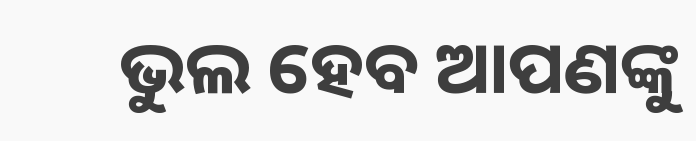ଭୁଲ ହେବ ଆପଣଙ୍କୁ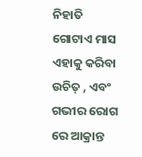ନିହାତି ଗୋଟାଏ ମାସ ଏହାକୁ କରିବା ଉଚିତ୍ , ଏବଂ ଗଭୀର ରୋଗ ରେ ଆକ୍ରାନ୍ତ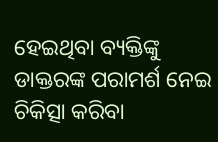ହେଇଥିବା ବ୍ୟକ୍ତିଙ୍କୁ ଡାକ୍ତରଙ୍କ ପରାମର୍ଶ ନେଇ ଚିକିତ୍ସା କରିବା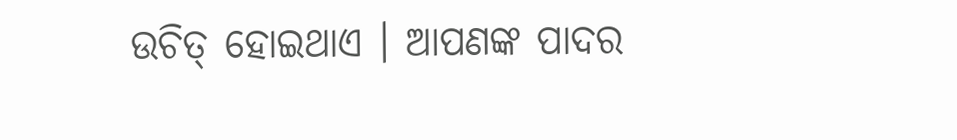ଉଚିତ୍ ହୋଇଥାଏ । ଆପଣଙ୍କ ପାଦର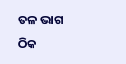ତଳ ଭାଗ ଠିକ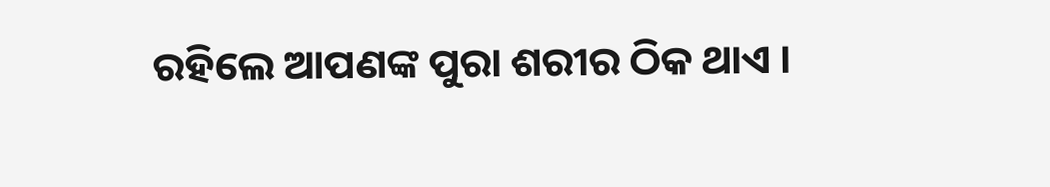ରହିଲେ ଆପଣଙ୍କ ପୁରା ଶରୀର ଠିକ ଥାଏ ।